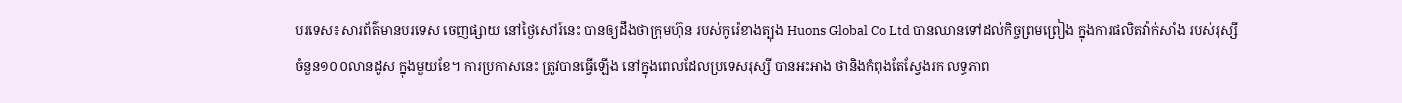បរទេស៖សារព័ត៌មានបរទេស ចេញផ្សាយ នៅថ្ងៃសៅរ៍នេះ បានឲ្យដឹងថាក្រុមហ៊ុន របស់កូរ៉េខាងត្បុង Huons Global Co Ltd បានឈានទៅដល់កិច្ចព្រមព្រៀង ក្នុងការផលិតវ៉ាក់សាំង របស់រុស្សី ចំនួន១០០លានដូស ក្នុងមួយខែ។ ការប្រកាសនេះ ត្រូវបានធ្វើឡើង នៅក្នុងពេលដែលប្រទេសរុស្សី បានអះអាង ថានិងកំពុងតែស្វែងរក លទ្ធភាព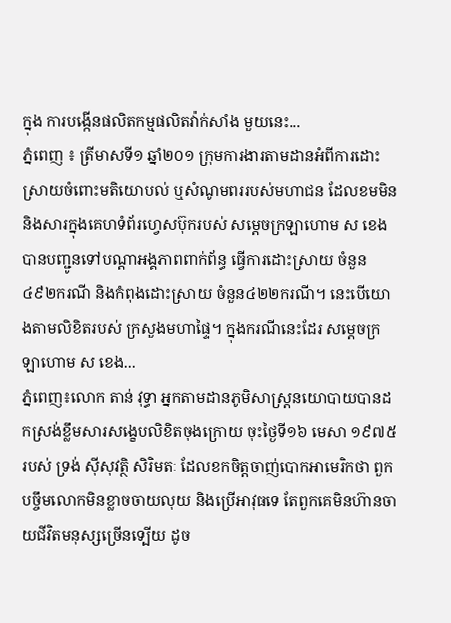ក្នុង ការបង្កើនផលិតកម្មផលិតវ៉ាក់សាំង មួយនេះ...
ភ្នំពេញ ៖ ត្រីមាសទី១ ឆ្នាំ២០១ ក្រុមការងារតាមដានអំពីការដោះស្រាយចំពោះមតិយោបល់ ឬសំណូមពររបស់មហាជន ដែលខមមិន និងសារក្នុងគេហទំព័រហ្វេសប៊ុករបស់ សម្ដេចក្រឡាហោម ស ខេង បានបញ្ជូនទៅបណ្ដាអង្គភាពពាក់ព័ន្ធ ធ្វើការដោះស្រាយ ចំនួន៤៩២ករណី និងកំពុងដោះស្រាយ ចំនួន៤២២ករណី។ នេះបើយោងតាមលិខិតរបស់ ក្រសួងមហាផ្ទៃ។ ក្នុងករណីនេះដែរ សម្ដេចក្រឡាហោម ស ខេង...
ភ្នំពេញ៖លោក តាន់ វុទ្ធា អ្នកតាមដានភូមិសាស្រ្តនយោបាយបានដកស្រង់ខ្លឹមសារសង្ខេបលិខិតចុងក្រោយ ចុះថ្ងៃទី១៦ មេសា ១៩៧៥ របស់ ទ្រង់ ស៊ីសុវត្ថិ សិរិមតៈ ដែលខកចិត្តចាញ់បោកអាមេរិកថា ពួកបច្ចឹមលោកមិនខ្លាចចាយលុយ និងប្រើអាវុធទេ តែពួកគេមិនហ៊ានចាយជីវិតមនុស្សច្រើនទ្បើយ ដូច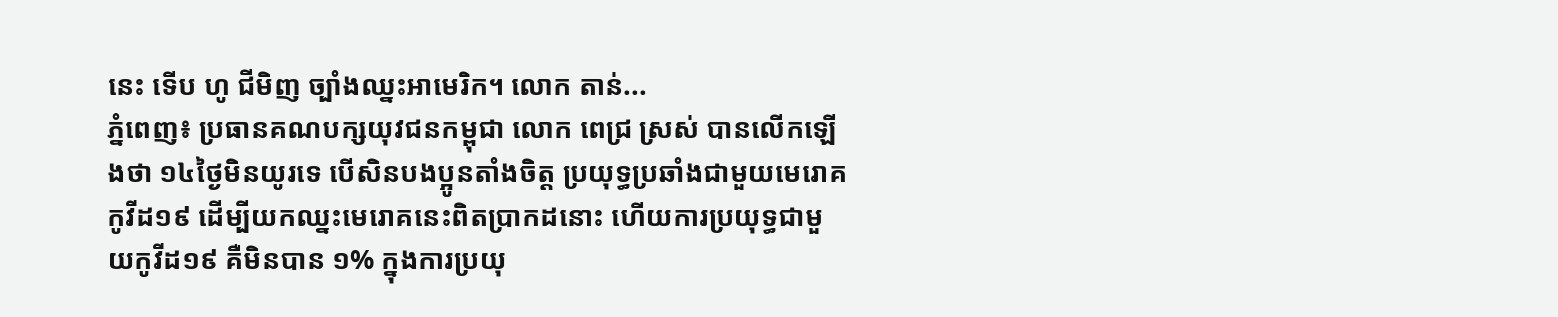នេះ ទើប ហូ ជីមិញ ច្បាំងឈ្នះអាមេរិក។ លោក តាន់...
ភ្នំពេញ៖ ប្រធានគណបក្សយុវជនកម្ពុជា លោក ពេជ្រ ស្រស់ បានលើកឡើងថា ១៤ថ្ងៃមិនយូរទេ បើសិនបងប្អូនតាំងចិត្ត ប្រយុទ្ធប្រឆាំងជាមួយមេរោគកូវីដ១៩ ដើម្បីយកឈ្នះមេរោគនេះពិតប្រាកដនោះ ហើយការប្រយុទ្ធជាមួយកូវីដ១៩ គឺមិនបាន ១% ក្នុងការប្រយុ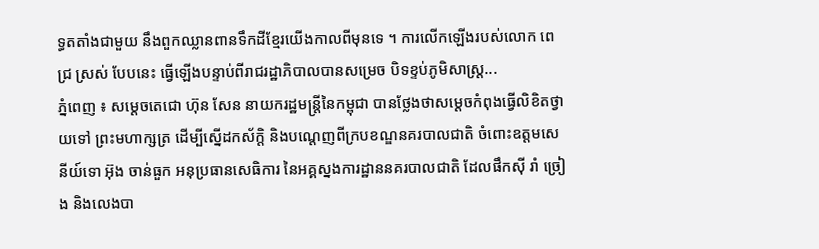ទ្ធតតាំងជាមួយ នឹងពួកឈ្លានពានទឹកដីខ្មែរយើងកាលពីមុនទេ ។ ការលើកឡើងរបស់លោក ពេជ្រ ស្រស់ បែបនេះ ធ្វើឡើងបន្ទាប់ពីរាជរដ្ឋាភិបាលបានសម្រេច បិទខ្ទប់ភូមិសាស្រ្ត...
ភ្នំពេញ ៖ សម្ដេចតេជោ ហ៊ុន សែន នាយករដ្ឋមន្ដ្រីនៃកម្ពុជា បានថ្លែងថាសម្ដេចកំពុងធ្វើលិខិតថ្វាយទៅ ព្រះមហាក្សត្រ ដើម្បីស្នើដកស័ក្តិ និងបណ្តេញពីក្របខណ្ឌនគរបាលជាតិ ចំពោះឧត្តមសេនីយ៍ទោ អ៊ុង ចាន់ធួក អនុប្រធានសេធិការ នៃអគ្គស្នងការដ្ឋាននគរបាលជាតិ ដែលផឹកស៊ី រាំ ច្រៀង និងលេងបា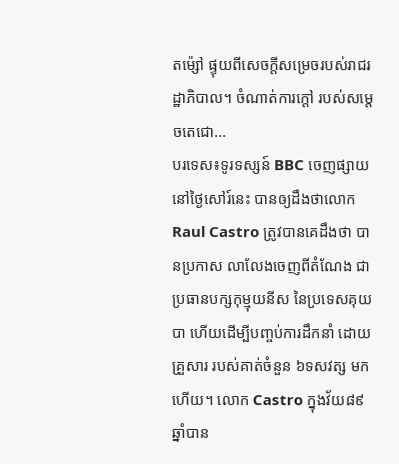តម៉្សៅ ផ្ទុយពីសេចក្ដីសម្រេចរបស់រាជរដ្ឋាភិបាល។ ចំណាត់ការក្ដៅ របស់សម្ដេចតេជោ...
បរទេស៖ទូរទស្សន៍ BBC ចេញផ្សាយនៅថ្ងៃសៅរ៍នេះ បានឲ្យដឹងថាលោកRaul Castro ត្រូវបានគេដឹងថា បានប្រកាស លាលែងចេញពីតំណែង ជាប្រធានបក្សកុម្មុយនីស នៃប្រទេសគុយបា ហើយដើម្បីបញ្ចប់ការដឹកនាំ ដោយគ្រួសារ របស់គាត់ចំនួន ៦ទសវត្ស មកហើយ។ លោក Castro ក្នុងវ័យ៨៩ឆ្នាំបាន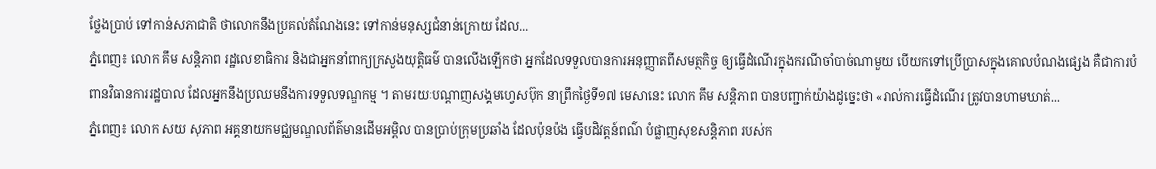ថ្លែងប្រាប់ ទៅកាន់សភាជាតិ ថាលោកនឹងប្រគល់តំណែងនេះ ទៅកាន់មនុស្សជំនាន់ក្រោយ ដែល...
ភ្នំពេញ៖ លោក គឹម សន្តិភាព រដ្ឋលេខាធិការ និងជាអ្នកនាំពាក្យក្រសួងយុត្តិធម៌ បានលើងឡើកថា អ្នកដែលទទួលបានការអនុញ្ញាតពីសមត្ថកិច្ច ឲ្យធ្វើដំណើរក្នុងករណីចាំបាច់ណាមួយ បើយកទៅប្រើប្រាសក្នុងគោលបំណងផ្សេង គឺជាការបំពានវិធានការរដ្ឋបាល ដែលអ្នកនឹងប្រឈមនឹងការទទួលទណ្ឌកម្ម ។ តាមរយៈបណ្ដាញសង្គមហ្វេសប៊ុក នាព្រឹកថ្ងៃទី១៧ មេសានេះ លោក គឹម សន្តិភាព បានបញ្ជាក់យ៉ាងដូច្នេះថា «រាល់ការធ្វើដំណើរ ត្រូវបានហាមឃាត់...
ភ្នំពេញ៖ លោក សយ សុភាព អគ្គនាយកមជ្ឈមណ្ឌលព័ត៌មានដើមអម្ពិល បានប្រាប់ក្រុមប្រឆាំង ដែលប៉ុនប៉ង ធ្វើបដិវត្តន៍ពណ៌ បំផ្លាញសុខសន្តិភាព របស់ក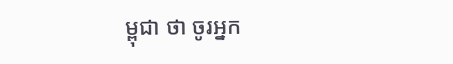ម្ពុជា ថា ចូរអ្នក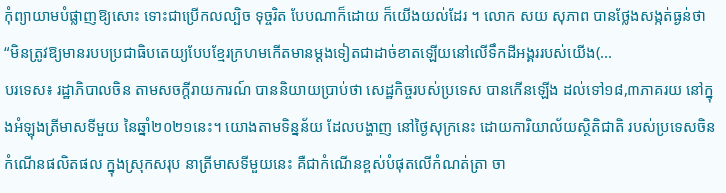កុំព្យាយាមបំផ្លាញឱ្យសោះ ទោះជាប្រើកលល្បិច ទុច្ចរិត បែបណាក៏ដោយ ក៏យើងយល់ដែរ ។ លោក សយ សុភាព បានថ្លែងសង្កត់ធ្ងន់ថា “មិនត្រូវឱ្យមានរបបប្រជាធិបតេយ្យបែបខ្មែរក្រហមកើតមានម្តងទៀតជាដាច់ខាតឡើយនៅលើទឹកដីអង្គររបស់យើង(...
បរទេស៖ រដ្ឋាភិបាលចិន តាមសចក្តីរាយការណ៍ បាននិយាយប្រាប់ថា សេដ្ឋកិច្ចរបស់ប្រទេស បានកើនឡើង ដល់ទៅ១៨,៣ភាគរយ នៅក្នុងអំឡុងត្រីមាសទីមួយ នៃឆ្នាំ២០២១នេះ។ យោងតាមទិន្នន័យ ដែលបង្ហាញ នៅថ្ងៃសុក្រនេះ ដោយការិយាល័យស្ថិតិជាតិ របស់ប្រទេសចិន កំណើនផលិតផល ក្នុងស្រុកសរុប នាត្រីមាសទីមួយនេះ គឺជាកំណើនខ្ពស់បំផុតលើកំណត់ត្រា ចា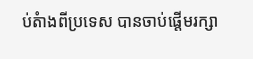ប់តំាងពីប្រទេស បានចាប់ផ្តើមរក្សា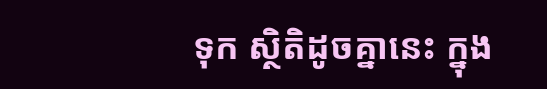ទុក ស្ថិតិដូចគ្នានេះ ក្នុង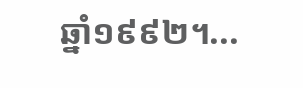ឆ្នាំ១៩៩២។...